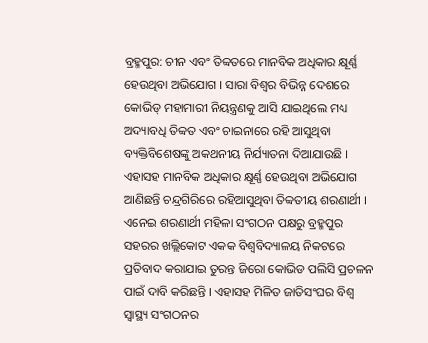ବ୍ରହ୍ମପୁର: ଚୀନ ଏବଂ ତିବ୍ବତରେ ମାନବିକ ଅଧିକାର କ୍ଷୂର୍ଣ୍ଣ ହେଉଥିବା ଅଭିଯୋଗ । ସାରା ବିଶ୍ୱର ବିଭିନ୍ନ ଦେଶରେ କୋଭିଡ୍ ମହାମାରୀ ନିୟନ୍ତ୍ରଣକୁ ଆସି ଯାଇଥିଲେ ମଧ୍ୟ ଅଦ୍ୟାବଧି ତିବ୍ବତ ଏବଂ ଚାଇନାରେ ରହି ଆସୁଥିବା ବ୍ୟକ୍ତିବିଶେଷଙ୍କୁ ଅକଥନୀୟ ନିର୍ଯ୍ୟାତନା ଦିଆଯାଉଛି । ଏହାସହ ମାନବିକ ଅଧିକାର କ୍ଷୂର୍ଣ୍ଣ ହେଉଥିବା ଅଭିଯୋଗ ଆଣିଛନ୍ତି ଚନ୍ଦ୍ରଗିରିରେ ରହିଆସୁଥିବା ତିବ୍ବତୀୟ ଶରଣାର୍ଥୀ ।
ଏନେଇ ଶରଣାର୍ଥୀ ମହିଳା ସଂଗଠନ ପକ୍ଷରୁ ବ୍ରହ୍ମପୁର ସହରର ଖଲ୍ଲିକୋଟ ଏକକ ବିଶ୍ୱବିଦ୍ୟାଳୟ ନିକଟରେ ପ୍ରତିବାଦ କରାଯାଇ ତୁରନ୍ତ ଜିରୋ କୋଭିଡ ପଲିସି ପ୍ରଚଳନ ପାଇଁ ଦାବି କରିଛନ୍ତି । ଏହାସହ ମିଳିତ ଜାତିସଂଘର ବିଶ୍ୱ ସ୍ୱାସ୍ଥ୍ୟ ସଂଗଠନର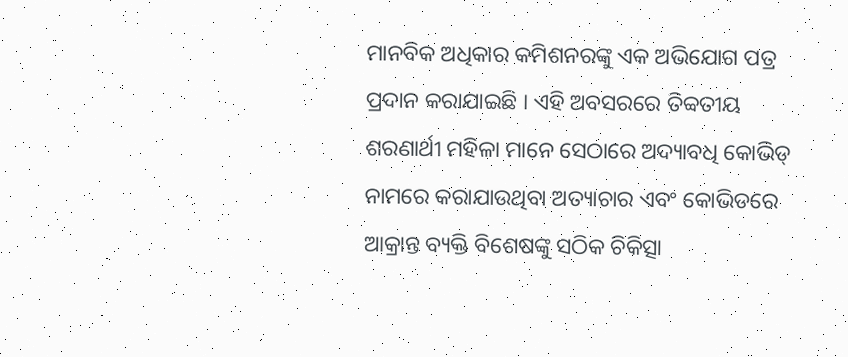ମାନବିକ ଅଧିକାର କମିଶନରଙ୍କୁ ଏକ ଅଭିଯୋଗ ପତ୍ର ପ୍ରଦାନ କରାଯାଇଛି । ଏହି ଅବସରରେ ତିବ୍ବତୀୟ ଶରଣାର୍ଥୀ ମହିଳା ମାନେ ସେଠାରେ ଅଦ୍ୟାବଧି କୋଭିଡ୍ ନାମରେ କରାଯାଉଥିବା ଅତ୍ୟାଚାର ଏବଂ କୋଭିଡରେ ଆକ୍ରାନ୍ତ ବ୍ୟକ୍ତି ବିଶେଷଙ୍କୁ ସଠିକ ଚିକିତ୍ସା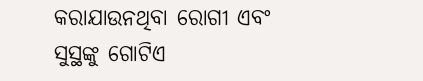କରାଯାଉନଥିବା ରୋଗୀ ଏବଂ ସୁସ୍ଥଙ୍କୁ ଗୋଟିଏ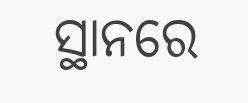ସ୍ଥାନରେ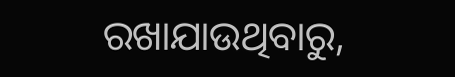ରଖାଯାଉଥିବାରୁ,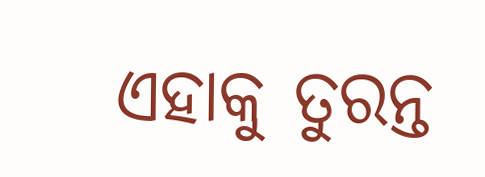ଏହାକୁ ତୁରନ୍ତ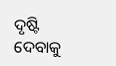ଦୃଷ୍ଟି ଦେବାକୁ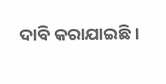ଦାବି କରାଯାଇଛି ।